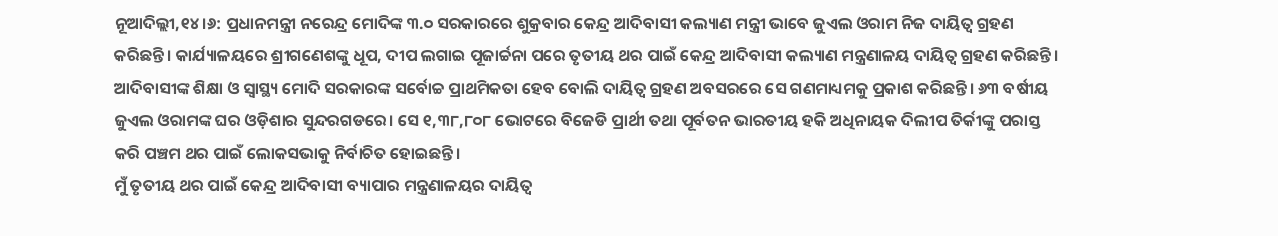ନୂଆଦିଲ୍ଲୀ,୧୪।୬: ପ୍ରଧାନମନ୍ତ୍ରୀ ନରେନ୍ଦ୍ର ମୋଦିଙ୍କ ୩.୦ ସରକାରରେ ଶୁକ୍ରବାର କେନ୍ଦ୍ର ଆଦିବାସୀ କଲ୍ୟାଣ ମନ୍ତ୍ରୀ ଭାବେ ଜୁଏଲ ଓରାମ ନିଜ ଦାୟିତ୍ୱ ଗ୍ରହଣ କରିଛନ୍ତି। କାର୍ଯ୍ୟାଳୟରେ ଶ୍ରୀଗଣେଶଙ୍କୁ ଧୂପ, ଦୀପ ଲଗାଇ ପୂଜାର୍ଚ୍ଚନା ପରେ ତୃତୀୟ ଥର ପାଇଁ କେନ୍ଦ୍ର ଆଦିବାସୀ କଲ୍ୟାଣ ମନ୍ତ୍ରଣାଳୟ ଦାୟିତ୍ୱ ଗ୍ରହଣ କରିଛନ୍ତି।
ଆଦିବାସୀଙ୍କ ଶିକ୍ଷା ଓ ସ୍ବାସ୍ଥ୍ୟ ମୋଦି ସରକାରଙ୍କ ସର୍ବୋଚ୍ଚ ପ୍ରାଥମିକତା ହେବ ବୋଲି ଦାୟିତ୍ୱ ଗ୍ରହଣ ଅବସରରେ ସେ ଗଣମାଧ୍ୟମକୁ ପ୍ରକାଶ କରିଛନ୍ତି। ୬୩ ବର୍ଷୀୟ ଜୁଏଲ ଓରାମଙ୍କ ଘର ଓଡ଼ିଶାର ସୁନ୍ଦରଗଡରେ। ସେ ୧,୩୮,୮୦୮ ଭୋଟରେ ବିଜେଡି ପ୍ରାର୍ଥୀ ତଥା ପୂର୍ବତନ ଭାରତୀୟ ହକି ଅଧିନାୟକ ଦିଲୀପ ତିର୍କୀଙ୍କୁ ପରାସ୍ତ କରି ପଞ୍ଚମ ଥର ପାଇଁ ଲୋକସଭାକୁ ନିର୍ବାଚିତ ହୋଇଛନ୍ତି।
ମୁଁ ତୃତୀୟ ଥର ପାଇଁ କେନ୍ଦ୍ର ଆଦିବାସୀ ବ୍ୟାପାର ମନ୍ତ୍ରଣାଳୟର ଦାୟିତ୍ୱ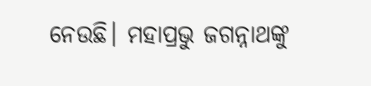ନେଉଛି। ମହାପ୍ରଭୁ ଜଗନ୍ନାଥଙ୍କୁ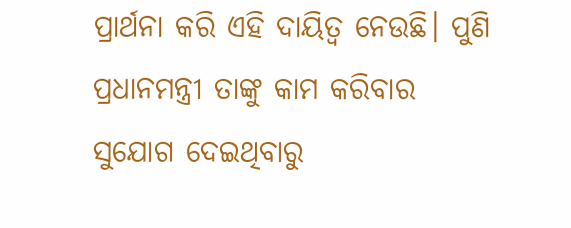ପ୍ରାର୍ଥନା କରି ଏହି ଦାୟିତ୍ୱ ନେଉଛି। ପୁଣି ପ୍ରଧାନମନ୍ତ୍ରୀ ତାଙ୍କୁ କାମ କରିବାର ସୁଯୋଗ ଦେଇଥିବାରୁ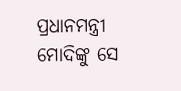ପ୍ରଧାନମନ୍ତ୍ରୀ ମୋଦିଙ୍କୁ ସେ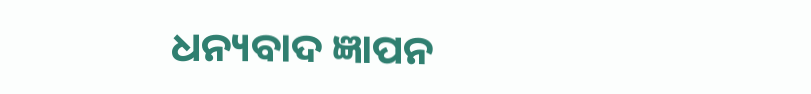ଧନ୍ୟବାଦ ଜ୍ଞାପନ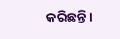କରିଛନ୍ତି।